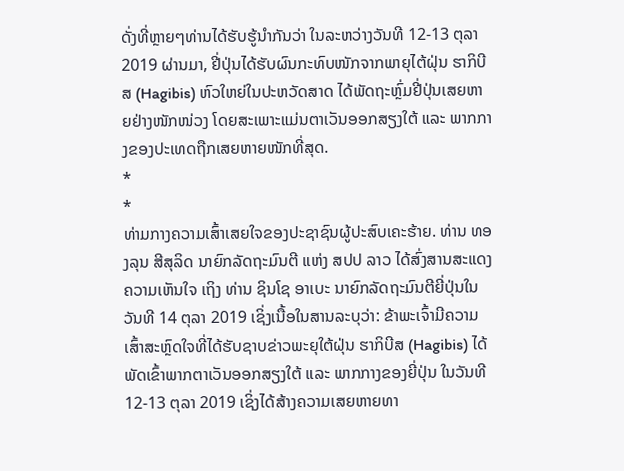ດັ່ງທີ່ຫຼາຍໆທ່ານໄດ້ຮັບຮູ້ນຳກັນວ່າ ໃນລະຫວ່າງວັນທີ 12-13 ຕຸລາ 2019 ຜ່ານມາ, ຢີ່ປຸ່ນໄດ້ຮັບຜົນກະທົບໜັກຈາກພາຍຸໄຕ້ຝຸ່ນ ຮາກິບີສ (Hagibis) ຫົວໃຫຍ່ໃນປະຫວັດສາດ ໄດ້ພັດຖະຫຼົ່ມຢີ່ປຸ່ນເສຍຫາຍຢ່າງໜັກໜ່ວງ ໂດຍສະເພາະແມ່ນຕາເວັນອອກສຽງໃຕ້ ແລະ ພາກກາງຂອງປະເທດຖືກເສຍຫາຍໜັກທີ່ສຸດ.
*
*
ທ່າມກາງຄວາມເສົ້າເສຍໃຈຂອງປະຊາຊົນຜູ້ປະສົບເຄະຮ້າຍ. ທ່ານ ທອງລຸນ ສີສຸລິດ ນາຍົກລັດຖະມົນຕີ ແຫ່ງ ສປປ ລາວ ໄດ້ສົ່ງສານສະແດງຄວາມເຫັນໃຈ ເຖິງ ທ່ານ ຊິນໂຊ ອາເບະ ນາຍົກລັດຖະມົນຕີຍີ່ປຸ່ນໃນ ວັນທີ 14 ຕຸລາ 2019 ເຊິ່ງເນື້ອໃນສານລະບຸວ່າ: ຂ້າພະເຈົ້າມີຄວາມເສົ້າສະຫຼົດໃຈທີ່ໄດ້ຮັບຊາບຂ່າວພະຍຸໃຕ້ຝຸ່ນ ຮາກິບີສ (Hagibis) ໄດ້ພັດເຂົ້າພາກຕາເວັນອອກສຽງໃຕ້ ແລະ ພາກກາງຂອງຍີ່ປຸ່ນ ໃນວັນທີ 12-13 ຕຸລາ 2019 ເຊິ່ງໄດ້ສ້າງຄວາມເສຍຫາຍທາ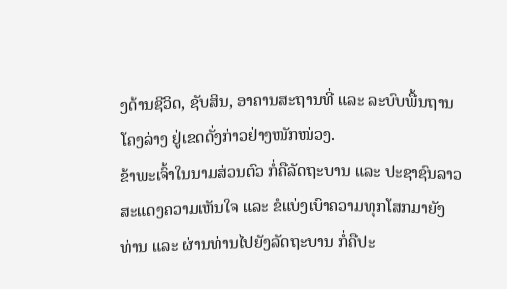ງດ້ານຊີວິດ, ຊັບສິນ, ອາຄານສະຖານທີ່ ແລະ ລະບົບພື້ນຖານໂຄງລ່າງ ຢູ່ເຂດດັ່ງກ່າວຢ່າງໜັກໜ່ວງ.
ຂ້າພະເຈົ້າໃນນາມສ່ວນຕົວ ກໍ່ຄືລັດຖະບານ ແລະ ປະຊາຊົນລາວ ສະແດງຄວາມເຫັນໃຈ ແລະ ຂໍແບ່ງເບົາຄວາມທຸກໂສກມາຍັງທ່ານ ແລະ ຜ່ານທ່ານໄປຍັງລັດຖະບານ ກໍ່ຄືປະ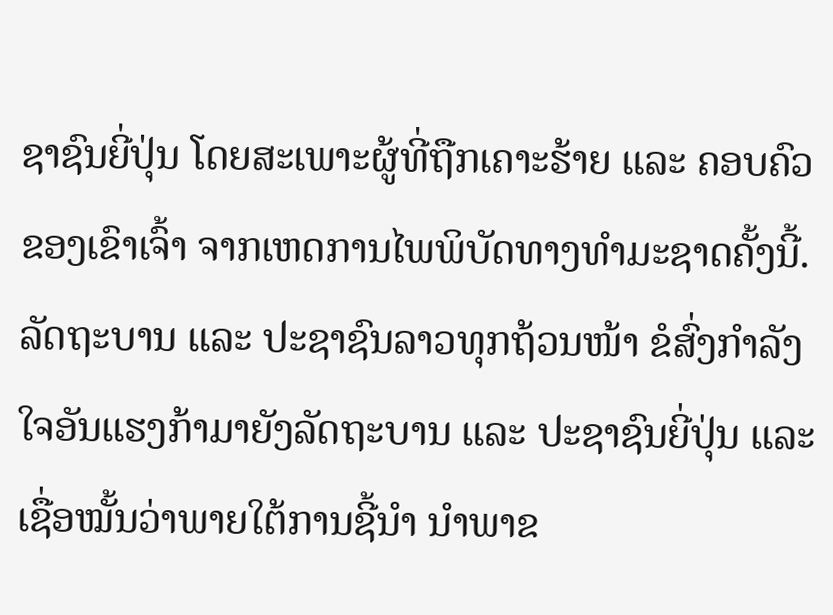ຊາຊົນຍີ່ປຸ່ນ ໂດຍສະເພາະຜູ້ທີ່ຖືກເຄາະຮ້າຍ ແລະ ຄອບຄົວຂອງເຂົາເຈົ້າ ຈາກເຫດການໄພພິບັດທາງທຳມະຊາດຄັ້ງນີ້.
ລັດຖະບານ ແລະ ປະຊາຊົນລາວທຸກຖ້ວນໜ້າ ຂໍສົ່ງກຳລັງໃຈອັນແຮງກ້າມາຍັງລັດຖະບານ ແລະ ປະຊາຊົນຍີ່ປຸ່ນ ແລະ ເຊື່ອໝັ້ນວ່າພາຍໃຕ້ການຊີ້ນຳ ນຳພາຂ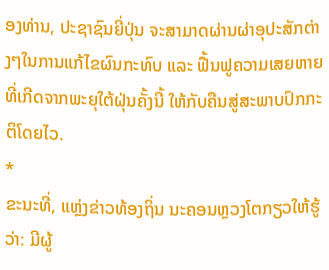ອງທ່ານ, ປະຊາຊົນຍີ່ປຸ່ນ ຈະສາມາດຜ່ານຜ່າອຸປະສັກຕ່າງໆໃນການແກ້ໄຂຜົນກະທົບ ແລະ ຟື້ນຟູຄວາມເສຍຫາຍທີ່ເກີດຈາກພະຍຸໃຕ້ຝຸ່ນຄັ້ງນີ້ ໃຫ້ກັບຄືນສູ່ສະພາບປົກກະຕິໂດຍໄວ.
*
ຂະນະທີ່, ແຫຼ່ງຂ່າວທ້ອງຖິ່ນ ນະຄອນຫຼວງໂຕກຽວໃຫ້ຮູ້ວ່າ: ມີຜູ້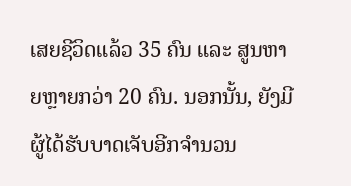ເສຍຊີວິດແລ້ວ 35 ຄົນ ແລະ ສູນຫາຍຫຼາຍກວ່າ 20 ຄົນ. ນອກນັ້ນ, ຍັງມີຜູ້ໄດ້ຮັບບາດເຈັບອີກຈຳນວນ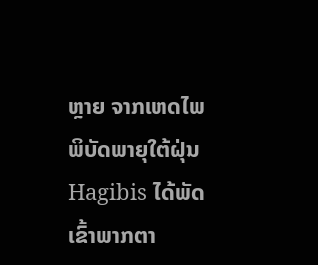ຫຼາຍ ຈາກເຫດໄພພິບັດພາຍຸໃຕ້ຝຸ່ນ Hagibis ໄດ້ພັດເຂົ້າພາກຕາ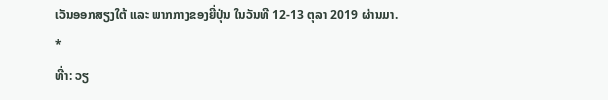ເວັນອອກສຽງໃຕ້ ແລະ ພາກກາງຂອງຍີ່ປຸ່ນ ໃນວັນທີ 12-13 ຕຸລາ 2019 ຜ່ານມາ.
*
ທີ່າ: ວຽ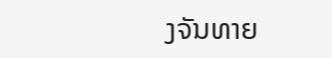ງຈັນທາຍ